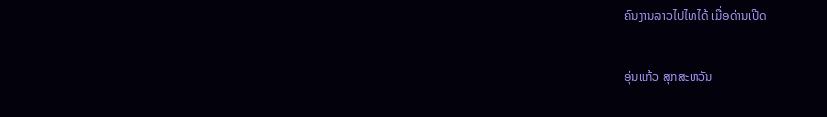ຄົນງານລາວໄປໄທໄດ້ ເມື່ອດ່ານເປີດ

ອຸ່ນແກ້ວ ສຸກສະຫວັນ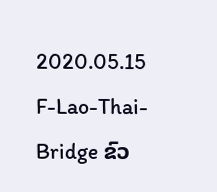2020.05.15
F-Lao-Thai-Bridge ຂົວ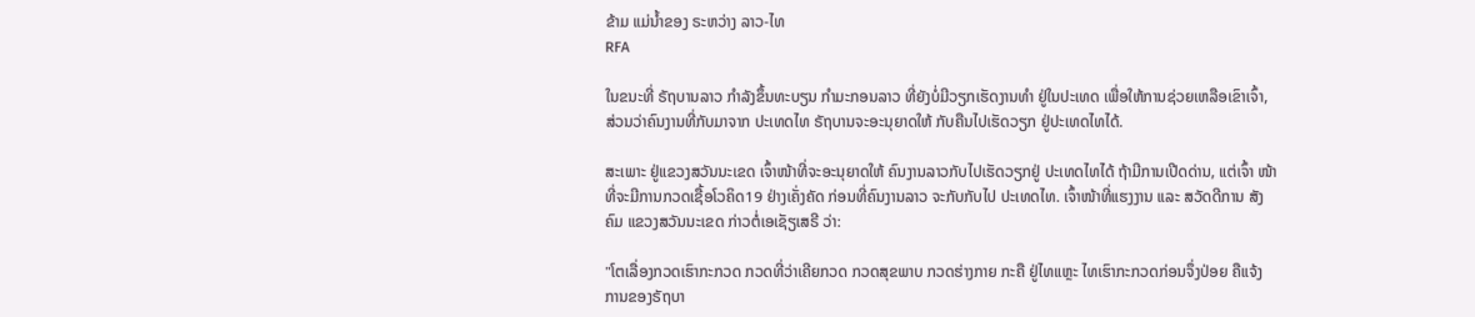ຂ້າມ ແມ່ນໍ້າຂອງ ຣະຫວ່າງ ລາວ-ໄທ
RFA

ໃນຂນະທີ່ ຣັຖບານລາວ ກຳລັງຂຶ້ນທະບຽນ ກຳມະກອນລາວ ທີ່ຍັງບໍ່ມີວຽກເຮັດງານທຳ ຢູ່ໃນປະເທດ ເພື່ອໃຫ້ການຊ່ວຍເຫລືອເຂົາເຈົ້າ, ສ່ວນວ່າຄົນງານທີ່ກັບມາຈາກ ປະເທດໄທ ຣັຖບານຈະອະນຸຍາດໃຫ້ ກັບຄືນໄປເຮັດວຽກ ຢູ່ປະເທດໄທໄດ້.

ສະເພາະ ຢູ່ແຂວງສວັນນະເຂດ ເຈົ້າໜ້າທີ່ຈະອະນຸຍາດໃຫ້ ຄົນງານລາວກັບໄປເຮັດວຽກຢູ່ ປະເທດໄທໄດ້ ຖ້າມີການເປີດດ່ານ, ແຕ່ເຈົ້າ ໜ້າທີ່ຈະມີການກວດເຊື້ອໂວຄິດ19 ຢ່າງເຄັ່ງຄັດ ກ່ອນທີ່ຄົນງານລາວ ຈະກັບກັບໄປ ປະເທດໄທ. ເຈົ້າໜ້າທີ່ແຮງງານ ແລະ ສວັດດີການ ສັງຄົມ ແຂວງສວັນນະເຂດ ກ່າວຕໍ່ເອເຊັຽເສຣີ ວ່າ:

"ໂຕເລື່ອງກວດເຮົາກະກວດ ກວດທີ່ວ່າເຄີຍກວດ ກວດສຸຂພາບ ກວດຮ່າງກາຍ ກະຄື ຢູ່ໄທແຫຼະ ໄທເຮົາກະກວດກ່ອນຈຶ່ງປ່ອຍ ຄືແຈ້ງ ການຂອງຣັຖບາ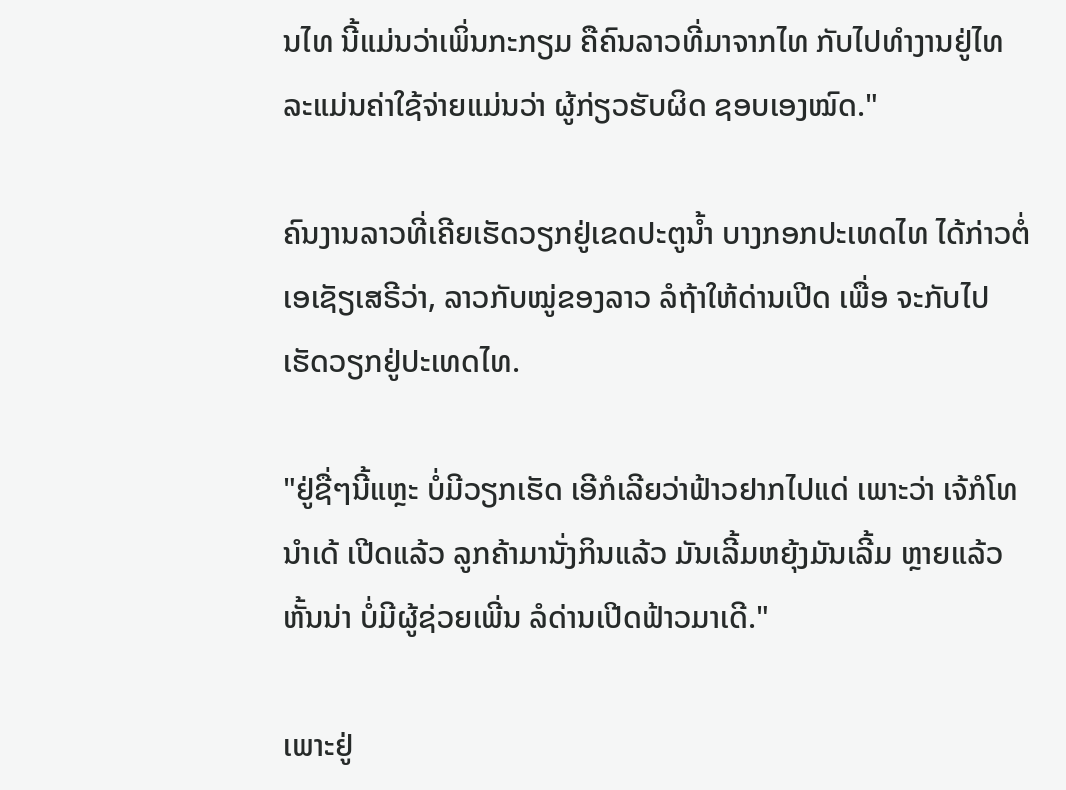ນໄທ ນີ້ແມ່ນວ່າເພິ່ນກະກຽມ ຄືຄົນລາວທີ່ມາຈາກໄທ ກັບໄປທຳງານຢູ່ໄທ ລະແມ່ນຄ່າໃຊ້ຈ່າຍແມ່ນວ່າ ຜູ້ກ່ຽວຮັບຜິດ ຊອບເອງໝົດ."

ຄົນງານລາວທີ່ເຄີຍເຮັດວຽກຢູ່ເຂດປະຕູນ້ຳ ບາງກອກປະເທດໄທ ໄດ້ກ່າວຕໍ່ເອເຊັຽເສຣີວ່າ, ລາວກັບໝູ່ຂອງລາວ ລໍຖ້າໃຫ້ດ່ານເປີດ ເພື່ອ ຈະກັບໄປເຮັດວຽກຢູ່ປະເທດໄທ.

"ຢູ່ຊື່ໆນີ້ແຫຼະ ບໍ່ມີວຽກເຮັດ ເອີກໍເລີຍວ່າຟ້າວຢາກໄປແດ່ ເພາະວ່າ ເຈ້ກໍໂທນຳເດ້ ເປີດແລ້ວ ລູກຄ້າມານັ່ງກິນແລ້ວ ມັນເລີ້ມຫຍຸ້ງມັນເລີ້ມ ຫຼາຍແລ້ວຫັ້ນນ່າ ບໍ່ມີຜູ້ຊ່ວຍເພີ່ນ ລໍດ່ານເປີດຟ້າວມາເດີ."

ເພາະຢູ່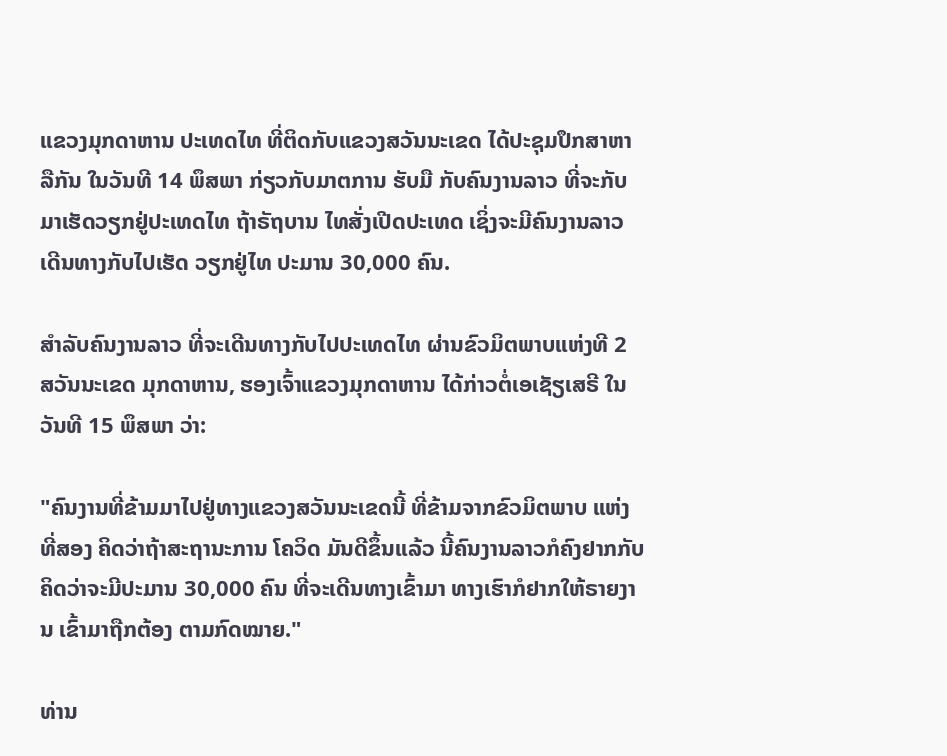ແຂວງມຸກດາຫານ ປະເທດໄທ ທີ່ຕິດກັບແຂວງສວັນນະເຂດ ໄດ້ປະຊຸມປຶກສາຫາລືກັນ ໃນວັນທີ 14 ພຶສພາ ກ່ຽວກັບມາຕການ ຮັບມື ກັບຄົນງານລາວ ທີ່ຈະກັບມາເຮັດວຽກຢູ່ປະເທດໄທ ຖ້າຣັຖບານ ໄທສັ່ງເປີດປະເທດ ເຊິ່ງຈະມີຄົນງານລາວ ເດີນທາງກັບໄປເຮັດ ວຽກຢູ່ໄທ ປະມານ 30,000 ຄົນ.

ສໍາລັບຄົນງານລາວ ທີ່ຈະເດີນທາງກັບໄປປະເທດໄທ ຜ່ານຂົວມິຕພາບແຫ່ງທີ 2 ສວັນນະເຂດ ມຸກດາຫານ, ຮອງເຈົ້າແຂວງມຸກດາຫານ ໄດ້ກ່າວຕໍ່ເອເຊັຽເສຣີ ໃນວັນທີ 15 ພຶສພາ ວ່າ:

"ຄົນງານທີ່ຂ້າມມາໄປຢູ່ທາງແຂວງສວັນນະເຂດນີ້ ທີ່ຂ້າມຈາກຂົວມິຕພາບ ແຫ່ງທີ່ສອງ ຄິດວ່າຖ້າສະຖານະການ ໂຄວິດ ມັນດີຂຶ້ນແລ້ວ ນີ້ຄົນງານລາວກໍຄົງຢາກກັບ ຄິດວ່າຈະມີປະມານ 30,000 ຄົນ ທີ່ຈະເດີນທາງເຂົ້າມາ ທາງເຮົາກໍຢາກໃຫ້ຣາຍງານ ເຂົ້າມາຖືກຕ້ອງ ຕາມກົດໝາຍ."

ທ່ານ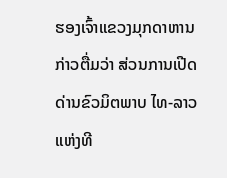ຮອງເຈົ້າແຂວງມຸກດາຫານ ກ່າວຕື່ມວ່າ ສ່ວນການເປີດດ່ານຂົວມິຕພາບ ໄທ-ລາວ ແຫ່ງທີ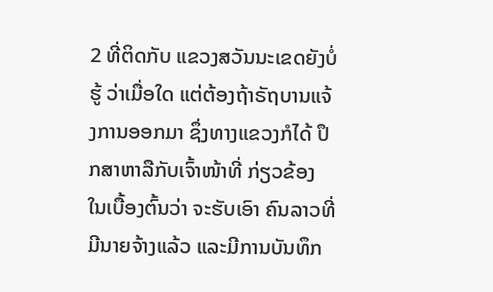2 ທີ່ຕິດກັບ ແຂວງສວັນນະເຂດຍັງບໍ່ຮູ້ ວ່າເມື່ອໃດ ແຕ່ຕ້ອງຖ້າຣັຖບານແຈ້ງການອອກມາ ຊຶ່ງທາງແຂວງກໍໄດ້ ປຶກສາຫາລືກັບເຈົ້າໜ້າທີ່ ກ່ຽວຂ້ອງ ໃນເບື້ອງຕົ້ນວ່າ ຈະຮັບເອົາ ຄົນລາວທີ່ມີນາຍຈ້າງແລ້ວ ແລະມີການບັນທຶກ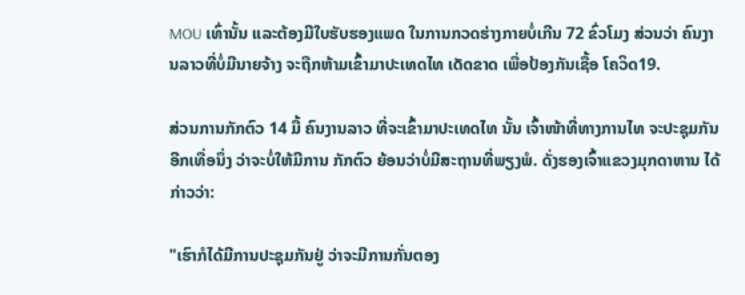MOU ເທົ່ານັ້ນ ແລະຕ້ອງມີໃບຮັບຮອງແພດ ໃນການກວດຮ່າງກາຍບໍ່ເກີນ 72 ຂົ່ວໂມງ ສ່ວນວ່າ ຄົນງານລາວທີ່ບໍ່ມີນາຍຈ້າງ ຈະຖືກຫ້າມເຂົ້າມາປະເທດໄທ ເດັດຂາດ ເພື່ອປ້ອງກັນເຊື້ອ ໂຄວິດ19.

ສ່ວນການກັກຕົວ 14 ມື້ ຄົນງານລາວ ທີ່ຈະເຂົ້າມາປະເທດໄທ ນັ້ນ ເຈົ້າໜ້າທີ່ທາງການໄທ ຈະປະຊຸມກັນອີກເທື່ອນຶ່ງ ວ່າຈະບໍ່ໃຫ້ມີການ ກັກຕົວ ຍ້ອນວ່າບໍ່ມີສະຖານທີ່ພຽງພໍ. ດັ່ງຮອງເຈົ້າແຂວງມຸກດາຫານ ໄດ້ກ່າວວ່າ:

"ເຮົາກໍໄດ້ມີການປະຊຸມກັນຢູ່ ວ່າຈະມີການກັ່ນຕອງ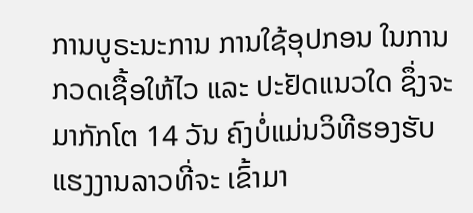ການບູຣະນະການ ການໃຊ້ອຸປກອນ ໃນການກວດເຊື້ອໃຫ້ໄວ ແລະ ປະຢັດແນວໃດ ຊຶ່ງຈະມາກັກໂຕ 14 ວັນ ຄົງບໍ່ແມ່ນວິທີຮອງຮັບ ແຮງງານລາວທີ່ຈະ ເຂົ້າມາ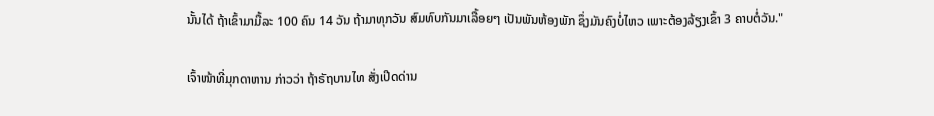ນັ້ນໄດ້ ຖ້າເຂົ້າມາມື້ລະ 100 ຄົນ 14 ວັນ ຖ້າມາທຸກວັນ ສົມທົບກັນມາເລື້ອຍໆ ເປັນພັນຫ້ອງພັກ ຊຶ່ງມັນຄົງບໍ່ໄຫວ ເພາະຕ້ອງລ້ຽງເຂົ້າ 3 ຄາບຕໍ່ວັນ."

ເຈົ້າໜ້າທີ່ມຸກດາຫານ ກ່າວວ່າ ຖ້າຣັຖບານໄທ ສັ່ງເປີດດ່ານ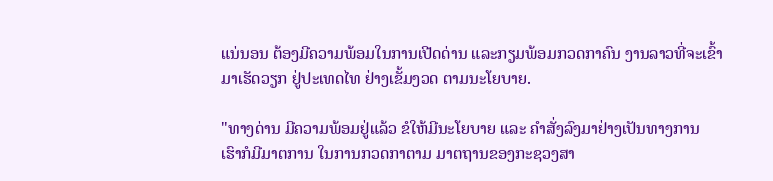ແນ່ນອນ ຕ້ອງມີຄວາມພ້ອມໃນການເປີດດ່ານ ແລະກຽມພ້ອມກວດກາຄົນ ງານລາວທີ່ຈະເຂົ້າມາເຮັດວຽກ ຢູ່ປະເທດໄທ ຢ່າງເຂັ້ມງວດ ຕາມນະໂຍບາຍ.

"ທາງດ່ານ ມີຄວາມພ້ອມຢູ່ແລ້ວ ຂໍໃຫ້ມີນະໂຍບາຍ ແລະ ຄຳສັ່ງລົງມາຢ່າງເປັນທາງການ  ເຮົາກໍມີມາຕການ ໃນການກວດກາຕາມ ມາຕຖານຂອງກະຊວງສາ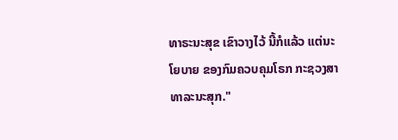ທາຣະນະສຸຂ ເຂົາວາງໄວ້ ນີ້ກໍແລ້ວ ແຕ່ນະໂຍບາຍ ຂອງກົມຄວບຄຸມໂຣກ ກະຊວງສາທາລະນະສຸກ."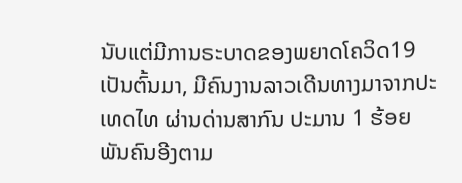ນັບແຕ່ມີການຣະບາດຂອງພຍາດໂຄວິດ19 ເປັນຕົ້ນມາ, ມີຄົນງານລາວເດີນທາງມາຈາກປະເທດໄທ ຜ່ານດ່ານສາກົນ ປະມານ 1 ຮ້ອຍ ພັນຄົນອີງຕາມ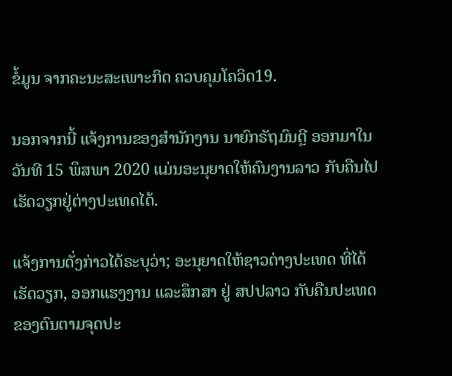ຂໍ້ມູນ ຈາກຄະນະສະເພາະກິດ ຄວບຄຸມໂຄວິດ19.

ນອກຈາກນີ້ ແຈ້ງການຂອງສຳນັກງານ ນາຍົກຣັຖມົນຕຼີ ອອກມາໃນວັນທີ 15 ພຶສພາ 2020 ແມ່ນອະນຸຍາດໃຫ້ຄົນງານລາວ ກັບຄືນໄປ ເຮັດວຽກຢູ່ຕ່າງປະເທດໄດ້.

ແຈ້ງການດັ່ງກ່າວໄດ້ຣະບຸວ່າ; ອະນຸຍາດໃຫ້ຊາວຕ່າງປະເທດ ທີ່ໄດ້ເຮັດວຽກ, ອອກແຮງງານ ແລະສຶກສາ ຢູ່ ສປປລາວ ກັບຄືນປະເທດ ຂອງຕົນຕາມຈຸດປະ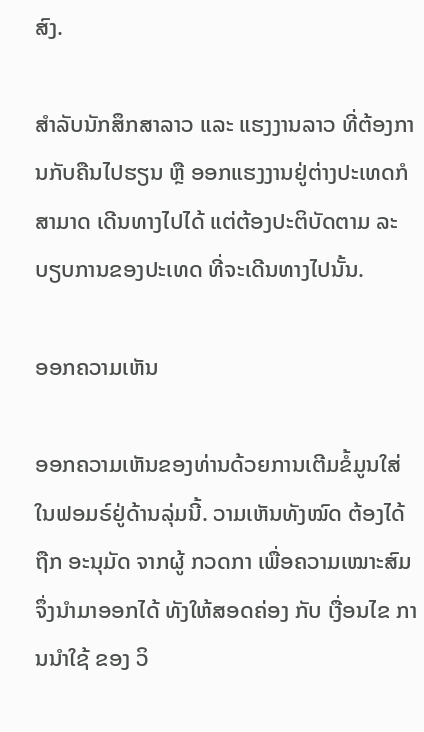ສົງ.

ສຳລັບນັກສຶກສາລາວ ແລະ ແຮງງານລາວ ທີ່ຕ້ອງການກັບຄືນໄປຮຽນ ຫຼື ອອກແຮງງານຢູ່ຕ່າງປະເທດກໍສາມາດ ເດີນທາງໄປໄດ້ ແຕ່ຕ້ອງປະຕິບັດຕາມ ລະບຽບການຂອງປະເທດ ທີ່ຈະເດີນທາງໄປນັ້ນ.

ອອກຄວາມເຫັນ

ອອກຄວາມເຫັນຂອງທ່ານດ້ວຍການເຕີມຂໍ້ມູນໃສ່ໃນຟອມຣ໌ຢູ່ດ້ານລຸ່ມນີ້. ວາມເຫັນທັງໝົດ ຕ້ອງໄດ້ຖືກ ອະນຸມັດ ຈາກຜູ້ ກວດກາ ເພື່ອຄວາມເໝາະສົມ ຈຶ່ງນໍາມາອອກໄດ້ ທັງໃຫ້ສອດຄ່ອງ ກັບ ເງື່ອນໄຂ ການນຳໃຊ້ ຂອງ ວິ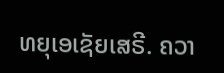ທຍຸເອເຊັຍເສຣີ. ຄວາ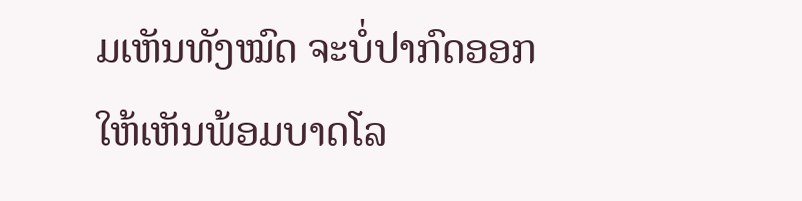ມເຫັນທັງໝົດ ຈະບໍ່ປາກົດອອກ ໃຫ້ເຫັນພ້ອມບາດໂລ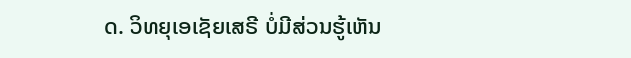ດ. ວິທຍຸເອເຊັຍເສຣີ ບໍ່ມີສ່ວນຮູ້ເຫັນ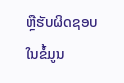ຫຼືຮັບຜິດຊອບ ໃນຂໍ້ມູນ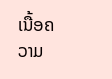ເນື້ອຄວາມ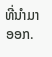ທີ່ນໍາມາອອກ.